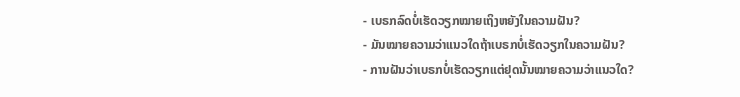- ເບຣກລົດບໍ່ເຮັດວຽກໝາຍເຖິງຫຍັງໃນຄວາມຝັນ?
- ມັນໝາຍຄວາມວ່າແນວໃດຖ້າເບຣກບໍ່ເຮັດວຽກໃນຄວາມຝັນ?
- ການຝັນວ່າເບຣກບໍ່ເຮັດວຽກແຕ່ຢຸດນັ້ນໝາຍຄວາມວ່າແນວໃດ?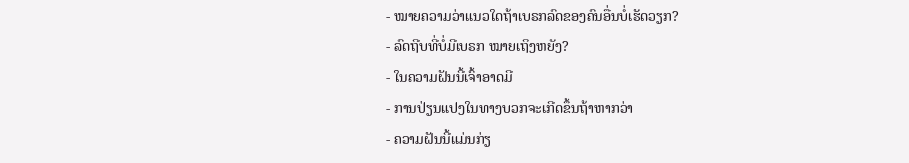- ໝາຍຄວາມວ່າແນວໃດຖ້າເບຣກລົດຂອງຄົນອື່ນບໍ່ເຮັດວຽກ?
- ລົດຖີບທີ່ບໍ່ມີເບຣກ ໝາຍເຖິງຫຍັງ?
- ໃນຄວາມຝັນນີ້ເຈົ້າອາດມີ
- ການປ່ຽນແປງໃນທາງບວກຈະເກີດຂຶ້ນຖ້າຫາກວ່າ
- ຄວາມຝັນນີ້ແມ່ນກ່ຽ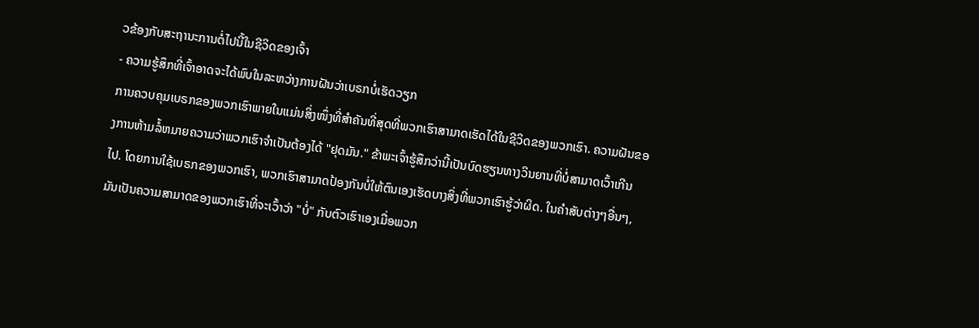ວຂ້ອງກັບສະຖານະການຕໍ່ໄປນີ້ໃນຊີວິດຂອງເຈົ້າ
- ຄວາມຮູ້ສຶກທີ່ເຈົ້າອາດຈະໄດ້ພົບໃນລະຫວ່າງການຝັນວ່າເບຣກບໍ່ເຮັດວຽກ
ການຄວບຄຸມເບຣກຂອງພວກເຮົາພາຍໃນແມ່ນສິ່ງໜຶ່ງທີ່ສຳຄັນທີ່ສຸດທີ່ພວກເຮົາສາມາດເຮັດໄດ້ໃນຊີວິດຂອງພວກເຮົາ. ຄວາມຝັນຂອງການຫ້າມລໍ້ຫມາຍຄວາມວ່າພວກເຮົາຈໍາເປັນຕ້ອງໄດ້ "ຢຸດມັນ." ຂ້າພະເຈົ້າຮູ້ສຶກວ່ານີ້ເປັນບົດຮຽນທາງວິນຍານທີ່ບໍ່ສາມາດເວົ້າເກີນໄປ. ໂດຍການໃຊ້ເບຣກຂອງພວກເຮົາ, ພວກເຮົາສາມາດປ້ອງກັນບໍ່ໃຫ້ຕົນເອງເຮັດບາງສິ່ງທີ່ພວກເຮົາຮູ້ວ່າຜິດ. ໃນຄໍາສັບຕ່າງໆອື່ນໆ, ມັນເປັນຄວາມສາມາດຂອງພວກເຮົາທີ່ຈະເວົ້າວ່າ "ບໍ່" ກັບຕົວເຮົາເອງເມື່ອພວກ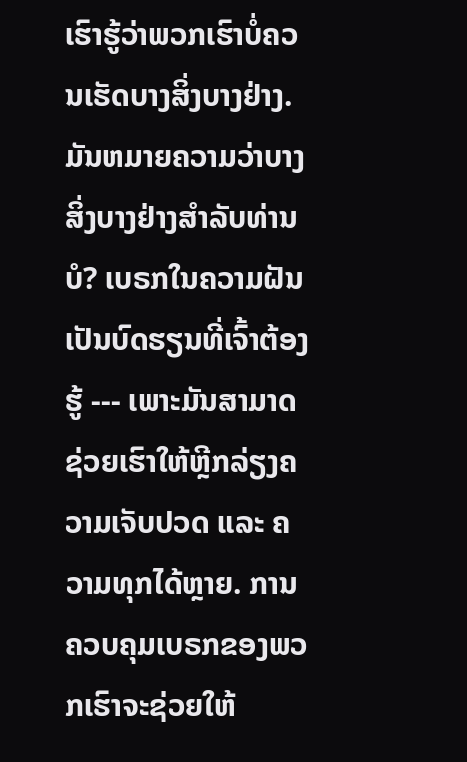ເຮົາຮູ້ວ່າພວກເຮົາບໍ່ຄວນເຮັດບາງສິ່ງບາງຢ່າງ. ມັນຫມາຍຄວາມວ່າບາງສິ່ງບາງຢ່າງສໍາລັບທ່ານບໍ? ເບຣກໃນຄວາມຝັນເປັນບົດຮຽນທີ່ເຈົ້າຕ້ອງຮູ້ --- ເພາະມັນສາມາດຊ່ວຍເຮົາໃຫ້ຫຼີກລ່ຽງຄວາມເຈັບປວດ ແລະ ຄວາມທຸກໄດ້ຫຼາຍ. ການຄວບຄຸມເບຣກຂອງພວກເຮົາຈະຊ່ວຍໃຫ້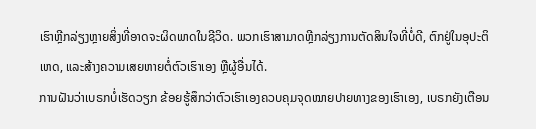ເຮົາຫຼີກລ່ຽງຫຼາຍສິ່ງທີ່ອາດຈະຜິດພາດໃນຊີວິດ. ພວກເຮົາສາມາດຫຼີກລ່ຽງການຕັດສິນໃຈທີ່ບໍ່ດີ, ຕົກຢູ່ໃນອຸປະຕິເຫດ, ແລະສ້າງຄວາມເສຍຫາຍຕໍ່ຕົວເຮົາເອງ ຫຼືຜູ້ອື່ນໄດ້.
ການຝັນວ່າເບຣກບໍ່ເຮັດວຽກ ຂ້ອຍຮູ້ສຶກວ່າຕົວເຮົາເອງຄວບຄຸມຈຸດໝາຍປາຍທາງຂອງເຮົາເອງ, ເບຣກຍັງເຕືອນ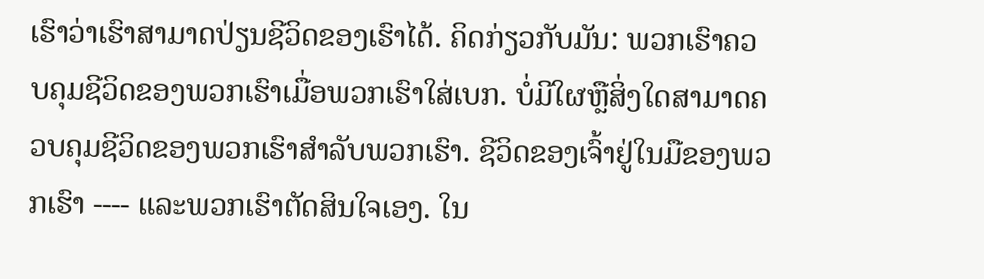ເຮົາວ່າເຮົາສາມາດປ່ຽນຊີວິດຂອງເຮົາໄດ້. ຄິດກ່ຽວກັບມັນ: ພວກເຮົາຄວບຄຸມຊີວິດຂອງພວກເຮົາເມື່ອພວກເຮົາໃສ່ເບກ. ບໍ່ມີໃຜຫຼືສິ່ງໃດສາມາດຄວບຄຸມຊີວິດຂອງພວກເຮົາສໍາລັບພວກເຮົາ. ຊີວິດຂອງເຈົ້າຢູ່ໃນມືຂອງພວກເຮົາ ---- ແລະພວກເຮົາຕັດສິນໃຈເອງ. ໃນ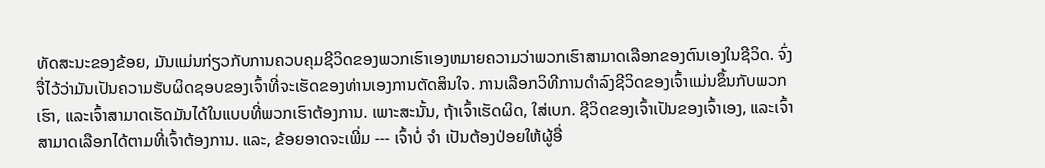ທັດສະນະຂອງຂ້ອຍ, ມັນແມ່ນກ່ຽວກັບການຄວບຄຸມຊີວິດຂອງພວກເຮົາເອງຫມາຍຄວາມວ່າພວກເຮົາສາມາດເລືອກຂອງຕົນເອງໃນຊີວິດ. ຈົ່ງຈື່ໄວ້ວ່າມັນເປັນຄວາມຮັບຜິດຊອບຂອງເຈົ້າທີ່ຈະເຮັດຂອງທ່ານເອງການຕັດສິນໃຈ. ການເລືອກວິທີການດໍາລົງຊີວິດຂອງເຈົ້າແມ່ນຂຶ້ນກັບພວກເຮົາ, ແລະເຈົ້າສາມາດເຮັດມັນໄດ້ໃນແບບທີ່ພວກເຮົາຕ້ອງການ. ເພາະສະນັ້ນ, ຖ້າເຈົ້າເຮັດຜິດ, ໃສ່ເບກ. ຊີວິດຂອງເຈົ້າເປັນຂອງເຈົ້າເອງ, ແລະເຈົ້າສາມາດເລືອກໄດ້ຕາມທີ່ເຈົ້າຕ້ອງການ. ແລະ, ຂ້ອຍອາດຈະເພີ່ມ --- ເຈົ້າບໍ່ ຈຳ ເປັນຕ້ອງປ່ອຍໃຫ້ຜູ້ອື່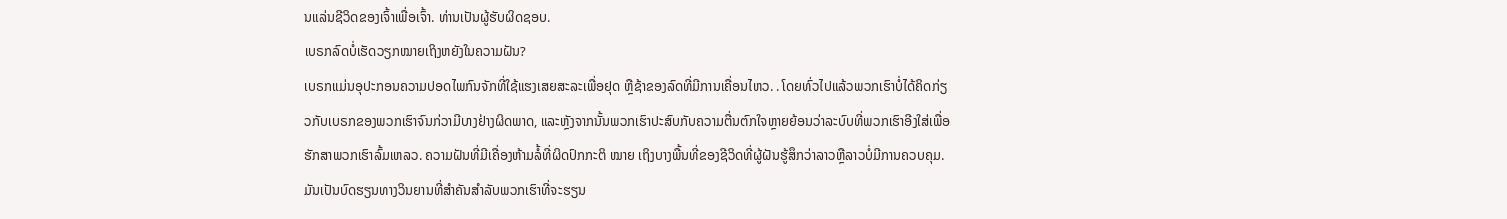ນແລ່ນຊີວິດຂອງເຈົ້າເພື່ອເຈົ້າ. ທ່ານເປັນຜູ້ຮັບຜິດຊອບ.
ເບຣກລົດບໍ່ເຮັດວຽກໝາຍເຖິງຫຍັງໃນຄວາມຝັນ?
ເບຣກແມ່ນອຸປະກອນຄວາມປອດໄພກົນຈັກທີ່ໃຊ້ແຮງເສຍສະລະເພື່ອຢຸດ ຫຼືຊ້າຂອງລົດທີ່ມີການເຄື່ອນໄຫວ. . ໂດຍທົ່ວໄປແລ້ວພວກເຮົາບໍ່ໄດ້ຄິດກ່ຽວກັບເບຣກຂອງພວກເຮົາຈົນກ່ວາມີບາງຢ່າງຜິດພາດ, ແລະຫຼັງຈາກນັ້ນພວກເຮົາປະສົບກັບຄວາມຕື່ນຕົກໃຈຫຼາຍຍ້ອນວ່າລະບົບທີ່ພວກເຮົາອີງໃສ່ເພື່ອຮັກສາພວກເຮົາລົ້ມເຫລວ. ຄວາມຝັນທີ່ມີເຄື່ອງຫ້າມລໍ້ທີ່ຜິດປົກກະຕິ ໝາຍ ເຖິງບາງພື້ນທີ່ຂອງຊີວິດທີ່ຜູ້ຝັນຮູ້ສຶກວ່າລາວຫຼືລາວບໍ່ມີການຄວບຄຸມ. ມັນເປັນບົດຮຽນທາງວິນຍານທີ່ສຳຄັນສຳລັບພວກເຮົາທີ່ຈະຮຽນ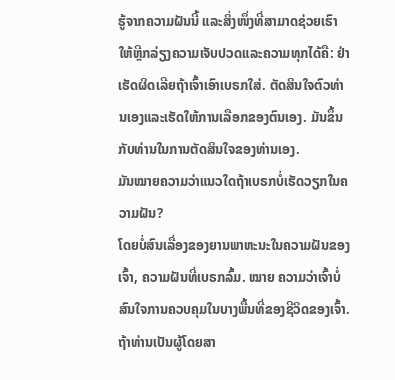ຮູ້ຈາກຄວາມຝັນນີ້ ແລະສິ່ງໜຶ່ງທີ່ສາມາດຊ່ວຍເຮົາໃຫ້ຫຼີກລ່ຽງຄວາມເຈັບປວດແລະຄວາມທຸກໄດ້ຄື: ຢ່າເຮັດຜິດເລີຍຖ້າເຈົ້າເອົາເບຣກໃສ່. ຕັດສິນໃຈຕົວທ່ານເອງແລະເຮັດໃຫ້ການເລືອກຂອງຕົນເອງ. ມັນຂຶ້ນກັບທ່ານໃນການຕັດສິນໃຈຂອງທ່ານເອງ.
ມັນໝາຍຄວາມວ່າແນວໃດຖ້າເບຣກບໍ່ເຮັດວຽກໃນຄວາມຝັນ?
ໂດຍບໍ່ສົນເລື່ອງຂອງຍານພາຫະນະໃນຄວາມຝັນຂອງເຈົ້າ, ຄວາມຝັນທີ່ເບຣກລົ້ມ. ໝາຍ ຄວາມວ່າເຈົ້າບໍ່ສົນໃຈການຄວບຄຸມໃນບາງພື້ນທີ່ຂອງຊີວິດຂອງເຈົ້າ. ຖ້າທ່ານເປັນຜູ້ໂດຍສາ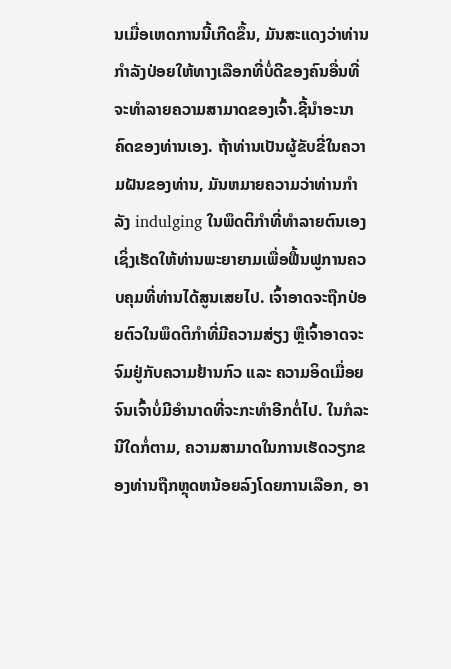ນເມື່ອເຫດການນີ້ເກີດຂຶ້ນ, ມັນສະແດງວ່າທ່ານກໍາລັງປ່ອຍໃຫ້ທາງເລືອກທີ່ບໍ່ດີຂອງຄົນອື່ນທີ່ຈະທໍາລາຍຄວາມສາມາດຂອງເຈົ້າ.ຊີ້ນໍາອະນາຄົດຂອງທ່ານເອງ. ຖ້າທ່ານເປັນຜູ້ຂັບຂີ່ໃນຄວາມຝັນຂອງທ່ານ, ມັນຫມາຍຄວາມວ່າທ່ານກໍາລັງ indulging ໃນພຶດຕິກໍາທີ່ທໍາລາຍຕົນເອງເຊິ່ງເຮັດໃຫ້ທ່ານພະຍາຍາມເພື່ອຟື້ນຟູການຄວບຄຸມທີ່ທ່ານໄດ້ສູນເສຍໄປ. ເຈົ້າອາດຈະຖືກປ່ອຍຕົວໃນພຶດຕິກໍາທີ່ມີຄວາມສ່ຽງ ຫຼືເຈົ້າອາດຈະຈົມຢູ່ກັບຄວາມຢ້ານກົວ ແລະ ຄວາມອິດເມື່ອຍ ຈົນເຈົ້າບໍ່ມີອຳນາດທີ່ຈະກະທຳອີກຕໍ່ໄປ. ໃນກໍລະນີໃດກໍ່ຕາມ, ຄວາມສາມາດໃນການເຮັດວຽກຂອງທ່ານຖືກຫຼຸດຫນ້ອຍລົງໂດຍການເລືອກ, ອາ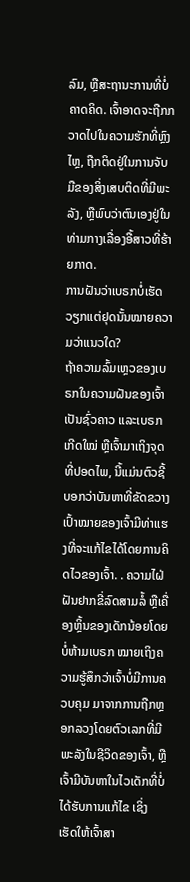ລົມ, ຫຼືສະຖານະການທີ່ບໍ່ຄາດຄິດ. ເຈົ້າອາດຈະຖືກກວາດໄປໃນຄວາມຮັກທີ່ຫຼົງໄຫຼ, ຖືກຕິດຢູ່ໃນການຈັບມືຂອງສິ່ງເສບຕິດທີ່ມີພະລັງ, ຫຼືພົບວ່າຕົນເອງຢູ່ໃນທ່າມກາງເລື່ອງອື້ສາວທີ່ຮ້າຍກາດ.
ການຝັນວ່າເບຣກບໍ່ເຮັດວຽກແຕ່ຢຸດນັ້ນໝາຍຄວາມວ່າແນວໃດ?
ຖ້າຄວາມລົ້ມເຫຼວຂອງເບຣກໃນຄວາມຝັນຂອງເຈົ້າເປັນຊົ່ວຄາວ ແລະເບຣກເກີດໃໝ່ ຫຼືເຈົ້າມາເຖິງຈຸດທີ່ປອດໄພ, ນີ້ແມ່ນຕົວຊີ້ບອກວ່າບັນຫາທີ່ຂັດຂວາງເປົ້າໝາຍຂອງເຈົ້າມີທ່າແຮງທີ່ຈະແກ້ໄຂໄດ້ໂດຍການຄິດໄວຂອງເຈົ້າ. . ຄວາມໄຝ່ຝັນຢາກຂີ່ລົດສາມລໍ້ ຫຼືເຄື່ອງຫຼິ້ນຂອງເດັກນ້ອຍໂດຍບໍ່ຫ້າມເບຣກ ໝາຍເຖິງຄວາມຮູ້ສຶກວ່າເຈົ້າບໍ່ມີການຄວບຄຸມ ມາຈາກການຖືກຫຼອກລວງໂດຍຕົວເລກທີ່ມີພະລັງໃນຊີວິດຂອງເຈົ້າ, ຫຼືເຈົ້າມີບັນຫາໃນໄວເດັກທີ່ບໍ່ໄດ້ຮັບການແກ້ໄຂ ເຊິ່ງເຮັດໃຫ້ເຈົ້າສາ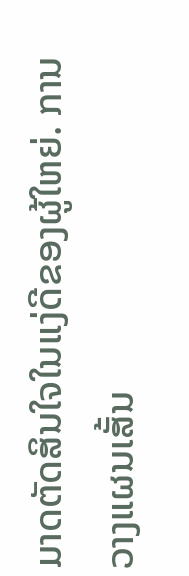ມາດຕັດສິນໃຈໃນແງ່ດີຂອງຜູ້ໃຫຍ່. ການວາງແຜນເສັ້ນ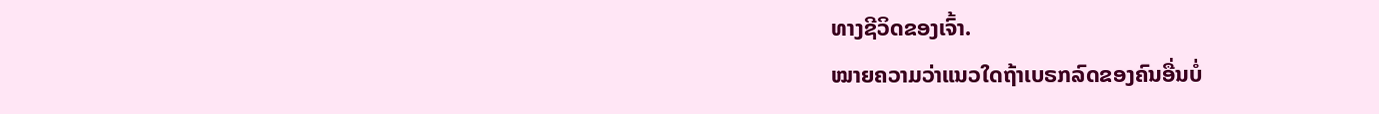ທາງຊີວິດຂອງເຈົ້າ.
ໝາຍຄວາມວ່າແນວໃດຖ້າເບຣກລົດຂອງຄົນອື່ນບໍ່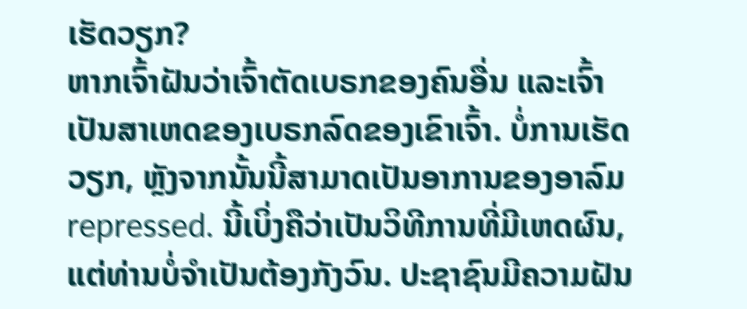ເຮັດວຽກ?
ຫາກເຈົ້າຝັນວ່າເຈົ້າຕັດເບຣກຂອງຄົນອື່ນ ແລະເຈົ້າເປັນສາເຫດຂອງເບຣກລົດຂອງເຂົາເຈົ້າ. ບໍ່ການເຮັດວຽກ, ຫຼັງຈາກນັ້ນນີ້ສາມາດເປັນອາການຂອງອາລົມ repressed. ນີ້ເບິ່ງຄືວ່າເປັນວິທີການທີ່ມີເຫດຜົນ, ແຕ່ທ່ານບໍ່ຈໍາເປັນຕ້ອງກັງວົນ. ປະຊາຊົນມີຄວາມຝັນ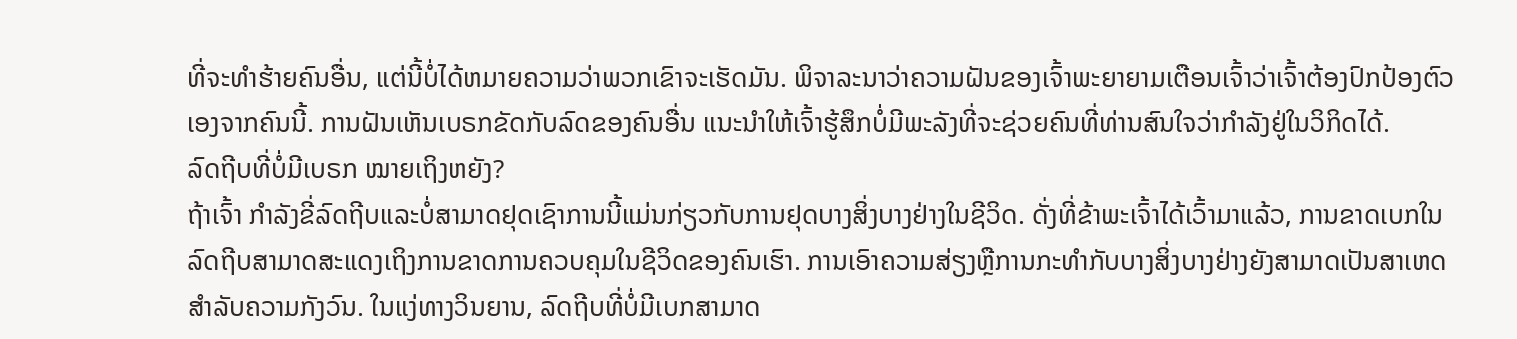ທີ່ຈະທໍາຮ້າຍຄົນອື່ນ, ແຕ່ນີ້ບໍ່ໄດ້ຫມາຍຄວາມວ່າພວກເຂົາຈະເຮັດມັນ. ພິຈາລະນາວ່າຄວາມຝັນຂອງເຈົ້າພະຍາຍາມເຕືອນເຈົ້າວ່າເຈົ້າຕ້ອງປົກປ້ອງຕົວເອງຈາກຄົນນີ້. ການຝັນເຫັນເບຣກຂັດກັບລົດຂອງຄົນອື່ນ ແນະນຳໃຫ້ເຈົ້າຮູ້ສຶກບໍ່ມີພະລັງທີ່ຈະຊ່ວຍຄົນທີ່ທ່ານສົນໃຈວ່າກຳລັງຢູ່ໃນວິກິດໄດ້.
ລົດຖີບທີ່ບໍ່ມີເບຣກ ໝາຍເຖິງຫຍັງ?
ຖ້າເຈົ້າ ກໍາລັງຂີ່ລົດຖີບແລະບໍ່ສາມາດຢຸດເຊົາການນີ້ແມ່ນກ່ຽວກັບການຢຸດບາງສິ່ງບາງຢ່າງໃນຊີວິດ. ດັ່ງທີ່ຂ້າພະເຈົ້າໄດ້ເວົ້າມາແລ້ວ, ການຂາດເບກໃນລົດຖີບສາມາດສະແດງເຖິງການຂາດການຄວບຄຸມໃນຊີວິດຂອງຄົນເຮົາ. ການເອົາຄວາມສ່ຽງຫຼືການກະທໍາກັບບາງສິ່ງບາງຢ່າງຍັງສາມາດເປັນສາເຫດສໍາລັບຄວາມກັງວົນ. ໃນແງ່ທາງວິນຍານ, ລົດຖີບທີ່ບໍ່ມີເບກສາມາດ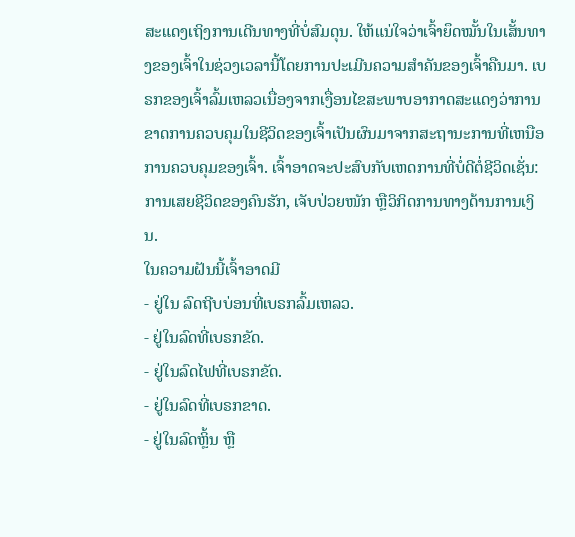ສະແດງເຖິງການເດີນທາງທີ່ບໍ່ສົມດຸນ. ໃຫ້ແນ່ໃຈວ່າເຈົ້າຍຶດໝັ້ນໃນເສັ້ນທາງຂອງເຈົ້າໃນຊ່ວງເວລານີ້ໂດຍການປະເມີນຄວາມສຳຄັນຂອງເຈົ້າຄືນມາ. ເບຣກຂອງເຈົ້າລົ້ມເຫລວເນື່ອງຈາກເງື່ອນໄຂສະພາບອາກາດສະແດງວ່າການຂາດການຄວບຄຸມໃນຊີວິດຂອງເຈົ້າເປັນຜົນມາຈາກສະຖານະການທີ່ເຫນືອການຄວບຄຸມຂອງເຈົ້າ. ເຈົ້າອາດຈະປະສົບກັບເຫດການທີ່ບໍ່ດີຕໍ່ຊີວິດເຊັ່ນ: ການເສຍຊີວິດຂອງຄົນຮັກ, ເຈັບປ່ວຍໜັກ ຫຼືວິກິດການທາງດ້ານການເງິນ.
ໃນຄວາມຝັນນີ້ເຈົ້າອາດມີ
- ຢູ່ໃນ ລົດຖີບບ່ອນທີ່ເບຣກລົ້ມເຫລວ.
- ຢູ່ໃນລົດທີ່ເບຣກຂັດ.
- ຢູ່ໃນລົດໄຟທີ່ເບຣກຂັດ.
- ຢູ່ໃນລົດທີ່ເບຣກຂາດ.
- ຢູ່ໃນລົດຫຼິ້ນ ຫຼື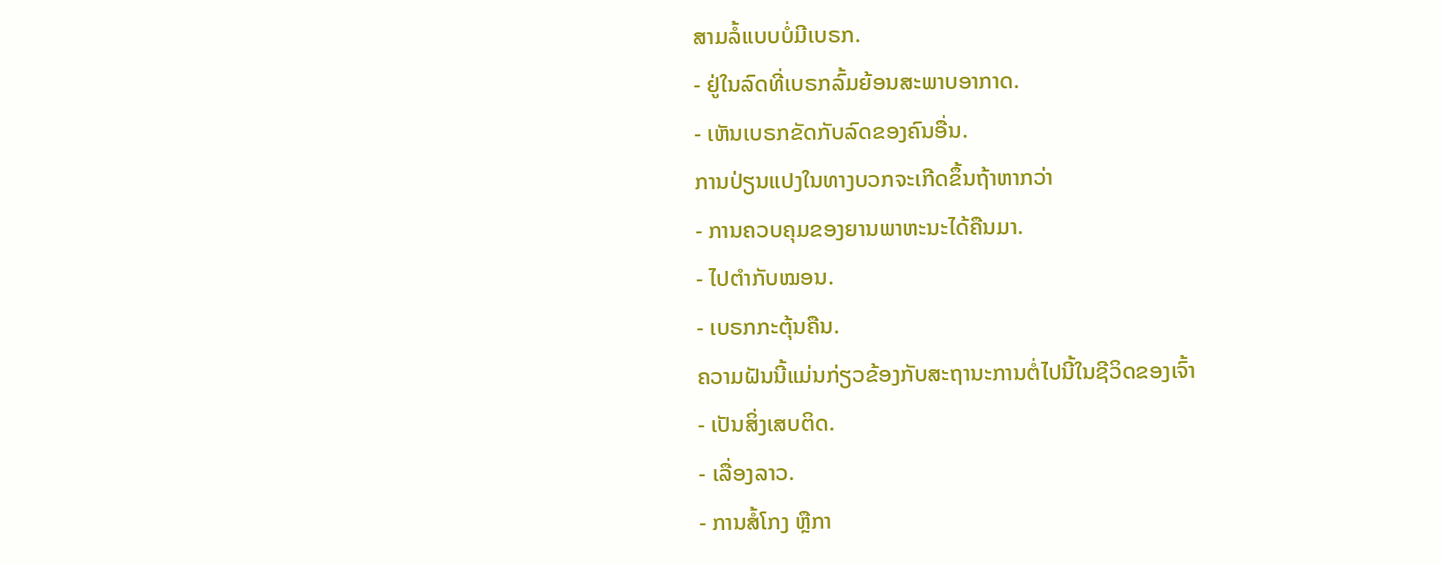ສາມລໍ້ແບບບໍ່ມີເບຣກ.
- ຢູ່ໃນລົດທີ່ເບຣກລົ້ມຍ້ອນສະພາບອາກາດ.
- ເຫັນເບຣກຂັດກັບລົດຂອງຄົນອື່ນ.
ການປ່ຽນແປງໃນທາງບວກຈະເກີດຂຶ້ນຖ້າຫາກວ່າ
- ການຄວບຄຸມຂອງຍານພາຫະນະໄດ້ຄືນມາ.
- ໄປຕໍາກັບໝອນ.
- ເບຣກກະຕຸ້ນຄືນ.
ຄວາມຝັນນີ້ແມ່ນກ່ຽວຂ້ອງກັບສະຖານະການຕໍ່ໄປນີ້ໃນຊີວິດຂອງເຈົ້າ
- ເປັນສິ່ງເສບຕິດ.
- ເລື່ອງລາວ.
- ການສໍ້ໂກງ ຫຼືກາ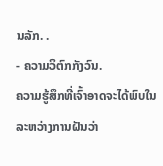ນລັກ. .
- ຄວາມວິຕົກກັງວົນ.
ຄວາມຮູ້ສຶກທີ່ເຈົ້າອາດຈະໄດ້ພົບໃນລະຫວ່າງການຝັນວ່າ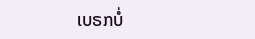ເບຣກບໍ່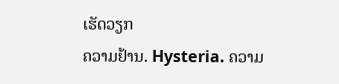ເຮັດວຽກ
ຄວາມຢ້ານ. Hysteria. ຄວາມ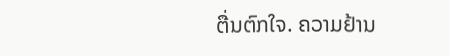ຕື່ນຕົກໃຈ. ຄວາມຢ້ານ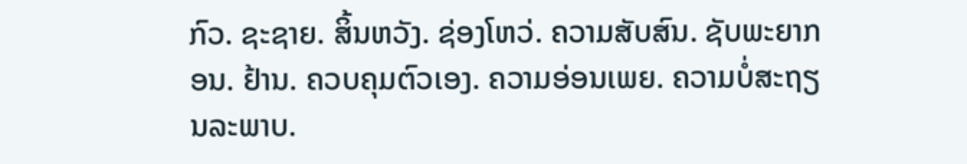ກົວ. ຊະຊາຍ. ສິ້ນຫວັງ. ຊ່ອງໂຫວ່. ຄວາມສັບສົນ. ຊັບພະຍາກອນ. ຢ້ານ. ຄວບຄຸມຕົວເອງ. ຄວາມອ່ອນເພຍ. ຄວາມບໍ່ສະຖຽນລະພາບ.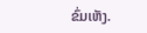ຂົ່ມເຫັງ.